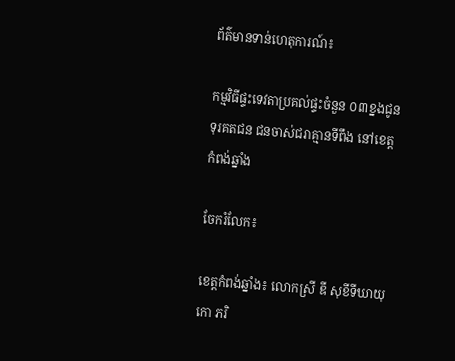ព័ត៌មានទាន់ហេតុការណ៍៖

កម្មវិធីផ្ទះទេវតាប្រគល់ផ្ទះចំនួន ០៣ខ្នងជូនទុរគតជន ជនចាស់ជរាគ្មានទីពឹង នៅខេត្តកំពង់ឆ្នាំង

ចែករំលែក៖

ខេត្តកំពង់ឆ្នាំង៖ លោកស្រី ឌី សុខីទីឃាយុកោ ភរិ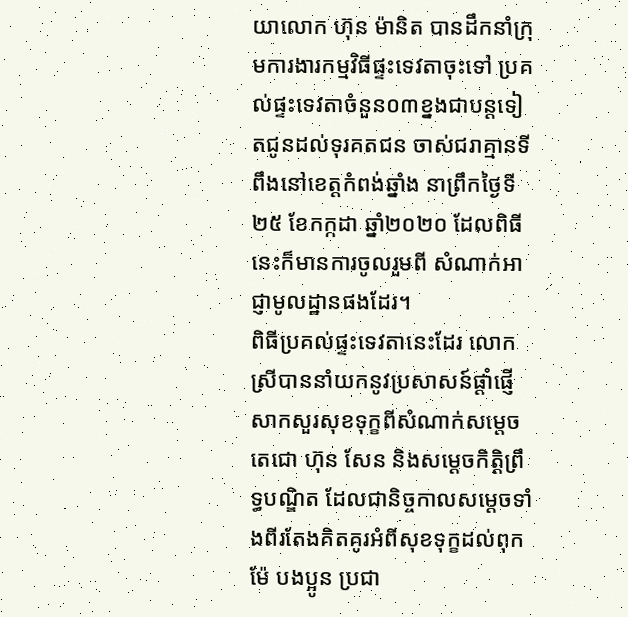យាលោក ហ៊ុន ម៉ានិត បានដឹកនាំក្រុមការងារកម្មវិធីផ្ទះទេវតាចុះទៅ ប្រគល់ផ្ទះទេវតាចំនួន០៣ខ្នងជាបន្តទៀតជូនដល់ទុរគតជន ចាស់ជរាគ្មានទីពឹងនៅខេត្តកំពង់ឆ្នាំង នាព្រឹកថ្ងៃទី២៥ ខែកក្កដា ឆ្នាំ២០២០ ដែលពិធីនេះក៏មានការចូលរួមពី សំណាក់អាជ្ញាមូលដ្ឋានផងដែរ។
ពិធីប្រគល់ផ្ទះទេវតានេះដែរ លោកស្រីបាននាំយកនូវប្រសាសន៍ផ្តាំផ្ញើសាកសួរសុខទុក្ខពីសំណាក់សម្តេចតេជោ ហ៊ុន សែន និងសម្តេចកិត្តិព្រឹទ្ធបណ្ឌិត ដែលជានិច្ចកាលសម្តេចទាំងពីរតែងគិតគូរអំពីសុខទុក្ខដល់ពុកម៉ែ បងប្អូន ប្រជា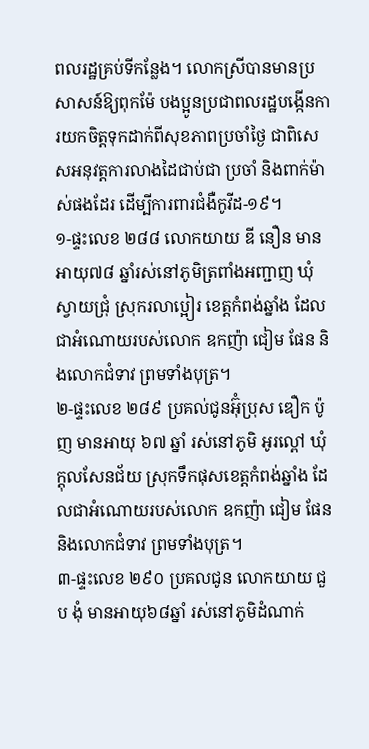ពលរដ្ឋគ្រប់ទីកន្លែង។ លោកស្រីបានមានប្រសាសន៍ឱ្យពុកម៉ែ បងប្អូនប្រជាពលរដ្ឋបង្កើនការយកចិត្តទុកដាក់ពីសុខភាពប្រចាំថ្ងៃ ជាពិសេសអនុវត្តការលាងដៃជាប់ជា ប្រចាំ និងពាក់ម៉ាស់ផងដែរ ដើម្បីការពារជំងឺកូវីដ-១៩។
១-ផ្ទះលេខ ២៨៨ លោកយាយ ឌី នឿន មានអាយុ៧៨ ឆ្នាំរស់នៅភូមិត្រពាំងអញ្ជាញ ឃុំស្វាយជ្រុំ ស្រុករលាប្អៀរ ខេត្តកំពង់ឆ្នាំង ដែលជាអំណោយរបស់លោក ឧកញ៉ា ជៀម ផែន និងលោកជំទាវ ព្រមទាំងបុត្រ។
២-ផ្ទះលេខ ២៨៩ ប្រគល់ជូនអ៊ុំប្រុស ឌឿក ប៉ូញ មានអាយុ ៦៧ ឆ្នាំ រស់នៅភូមិ អូរល្ពៅ ឃុំក្តុលសែនជ័យ ស្រុកទឹកផុសខេត្តកំពង់ឆ្នាំង ដែលជាអំណោយរបស់លោក ឧកញ៉ា ជៀម ផែន និងលោកជំទាវ ព្រមទាំងបុត្រ។
៣-ផ្ទះលេខ ២៩០ ប្រគលជូន លោកយាយ ជួប ងុំ មានអាយុ៦៨ឆ្នាំ រស់នៅភូមិដំណាក់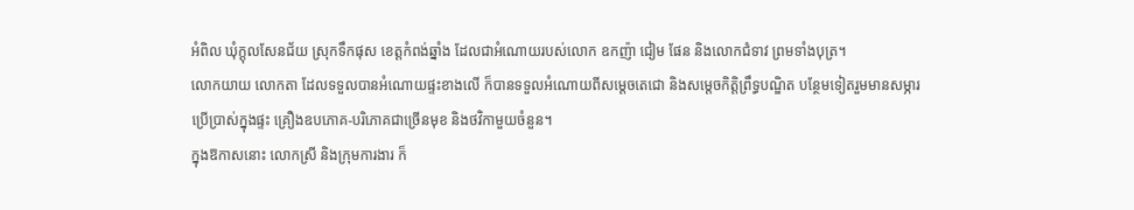អំពិល ឃុំក្តុលសែនជ័យ ស្រុកទឹកផុស ខេត្តកំពង់ឆ្នាំង ដែលជាអំណោយរបស់លោក ឧកញ៉ា ជៀម ផែន និងលោកជំទាវ ព្រមទាំងបុត្រ។
លោកយាយ លោកតា ដែលទទួលបានអំណោយផ្ទះខាងលើ ក៏បានទទួលអំណោយពីសម្តេចតេជោ និងសម្តេចកិត្តិព្រឹទ្ធបណ្ឌិត បន្ថែមទៀតរួមមានសម្ភារប្រើប្រាស់ក្នុងផ្ទះ គ្រឿងឧបភោគ-បរិភោគជាច្រើនមុខ និងថវិកាមួយចំនួន។
ក្នុងឱកាសនោះ លោកស្រី និងក្រុមការងារ ក៏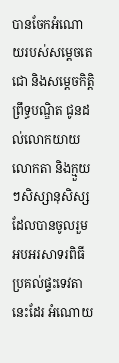បានចែកអំណោយរបស់សម្តេចតេជោ និងសម្តេចកិត្តិព្រឹទ្ធបណ្ឌិត ជូនដល់លោកយាយ លោកតា និងក្មួយៗសិស្សានុសិស្សដែលបានចូលរួមអបអរសាទរពិធីប្រគល់ផ្ទះទេវតានេះដែរ អំណោយ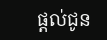ផ្តល់ជូន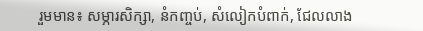រួមមាន៖ សម្ភារសិក្សា, នំកញ្ចប់, សំលៀកបំពាក់, ជែលលាង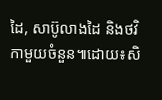ដៃ, សាប៊ូលាងដៃ និងថវិកាមួយចំនួន៕ដោយ៖សិ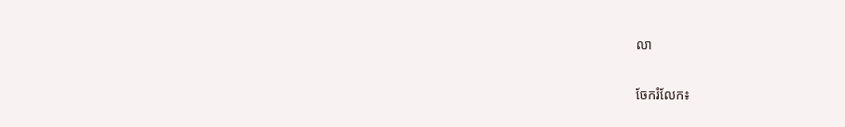លា


ចែករំលែក៖